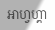អាហ្វហ្គា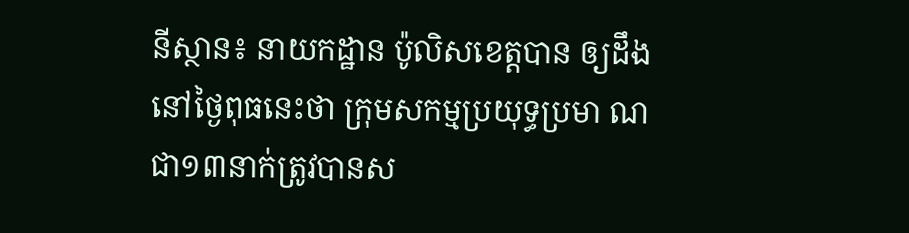នីស្ថាន៖ នាយកដ្ឋាន ប៉ូលិសខេត្តបាន ឲ្យដឹងនៅថ្ងៃពុធនេះថា ក្រុមសកម្មប្រយុទ្ធប្រមា ណជា១៣នាក់ត្រូវបានស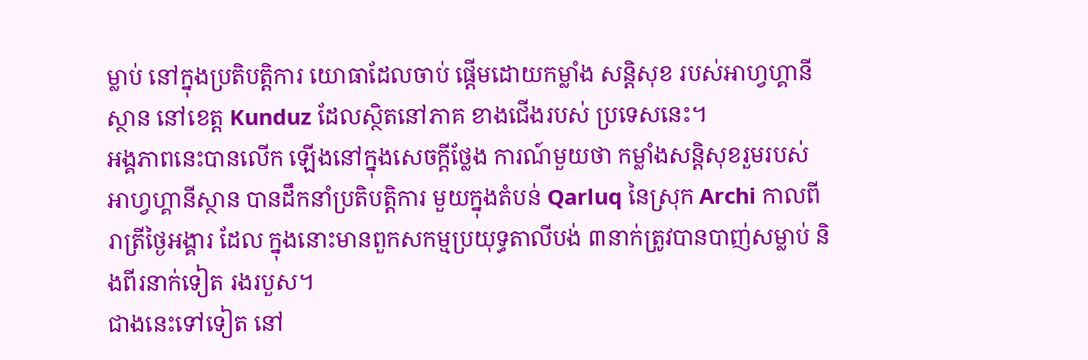ម្លាប់ នៅក្នុងប្រតិបត្តិការ យោធាដែលចាប់ ផ្តើមដោយកម្លាំង សន្តិសុខ របស់អាហ្វហ្គានីស្ថាន នៅខេត្ត Kunduz ដែលស្ថិតនៅភាគ ខាងជើងរបស់ ប្រទេសនេះ។
អង្គភាពនេះបានលើក ឡើងនៅក្នុងសេចក្តីថ្លែង ការណ៍មួយថា កម្លាំងសន្តិសុខរួមរបស់ អាហ្វហ្គានីស្ថាន បានដឹកនាំប្រតិបត្តិការ មួយក្នុងតំបន់ Qarluq នៃស្រុក Archi កាលពីរាត្រីថ្ងៃអង្គារ ដែល ក្នុងនោះមានពួកសកម្មប្រយុទ្ធតាលីបង់ ៣នាក់ត្រូវបានបាញ់សម្លាប់ និងពីរនាក់ទៀត រងរបួស។
ជាងនេះទៅទៀត នៅ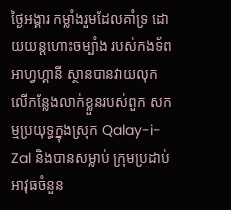ថ្ងៃអង្គារ កម្លាំងរួមដែលគាំទ្រ ដោយយន្តហោះចម្បាំង របស់កងទ័ពអាហ្វហ្គានី ស្ថានបានវាយលុក លើកន្លែងលាក់ខ្លួនរបស់ពួក សកម្មប្រយុទ្ធក្នុងស្រុក Qalay-i-Zal និងបានសម្លាប់ ក្រុមប្រដាប់ អាវុធចំនួន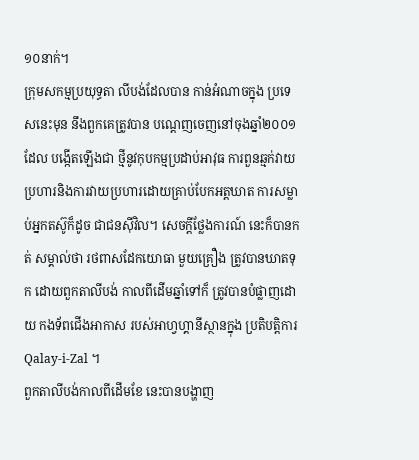១០នាក់។
ក្រុមសកម្មប្រយុទ្ធតា លីបង់ដែលបាន កាន់អំណាចក្នុង ប្រទេសនេះមុន នឹងពួកគេត្រូវបាន បណ្តេញចេញនៅចុងឆ្នាំ២០០១ ដែល បង្កើតឡើងជា ថ្មីនូវកុបកម្មប្រដាប់អាវុធ ការពួនឆ្មក់វាយប្រហារនិងការវាយប្រហារដោយគ្រាប់បែកអត្តឃាត ការសម្លាប់អ្នកតស៊ូក៏ដូច ជាជនស៊ីវិល។ សេចក្តីថ្លែងការណ៍ នេះក៏បានកត់ សម្គាល់ថា រថពាសដែកយោធា មួយគ្រឿង ត្រូវបានឃាតទុក ដោយពួកតាលីបង់ កាលពីដើមឆ្នាំទៅក៏ ត្រូវបានបំផ្លាញដោយ កងទ័ពជើងអាកាស របស់អាហ្វហ្គានីស្ថានក្នុង ប្រតិបតិ្តការ Qalay-i-Zal ។
ពួកតាលីបង់កាលពីដើមខែ នេះបានបង្ហាញ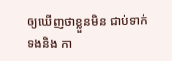ឲ្យឃើញថាខ្លួនមិន ជាប់ទាក់ទងនិង កា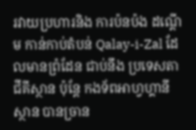រវាយប្រហារនិង ការប៉នប៉ង ដណ្តើម កាន់កាប់តំបន់ Qalay-i-Zal ដែលមានព្រំដែន ជាប់នឹង ប្រទេសតាជីគីស្ថាន ប៉ុន្តែ កងទ័ពអាហ្វហ្គានីស្ថាន បានច្រាន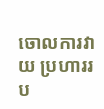ចោលការវាយ ប្រហាររប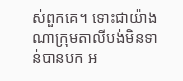ស់ពួកគេ។ ទោះជាយ៉ាងណាក្រុមតាលីបង់មិនទាន់បានបក អ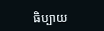ធិប្បាយ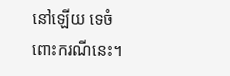នៅឡើយ ទេចំពោះករណីនេះ។